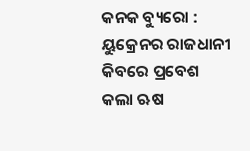କନକ ବ୍ୟୁରୋ : ୟୁକ୍ରେନର ରାଜଧାନୀ କିବରେ ପ୍ରବେଶ କଲା ଋଷ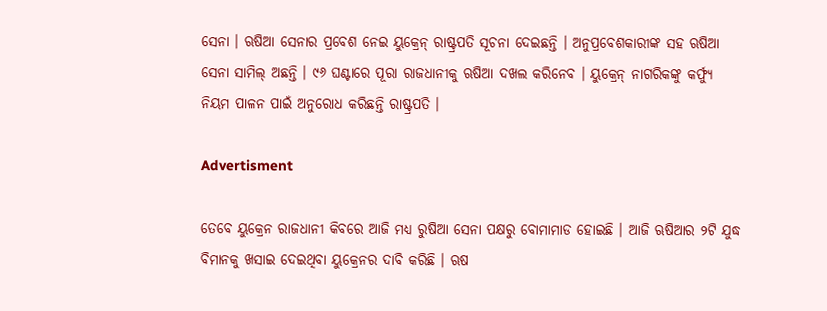ସେନା । ଋଷିଆ ସେନାର ପ୍ରବେଶ ନେଇ ୟୁକ୍ରେନ୍ ରାଷ୍ଟ୍ରପତି ସୂଚନା ଦେଇଛନ୍ତି । ଅନୁପ୍ରବେଶକାରୀଙ୍କ ସହ ଋଷିଆ ସେନା ସାମିଲ୍ ଅଛନ୍ତି । ୯୬ ଘଣ୍ଟାରେ ପୂରା ରାଜଧାନୀକୁ ଋଷିଆ ଦଖଲ କରିନେବ । ୟୁକ୍ରେନ୍ ନାଗରିକଙ୍କୁ କର୍ଫ୍ୟୁ ନିୟମ ପାଳନ ପାଇଁ ଅନୁରୋଧ କରିଛନ୍ତି ରାଷ୍ଟ୍ରପତି ।

Advertisment

ତେବେ ୟୁକ୍ରେନ ରାଜଧାନୀ କିବରେ ଆଜି ମଧ୍ୟ ରୁଷିଆ ସେନା ପକ୍ଷରୁ ବୋମାମାଡ ହୋଇଛି । ଆଜି ଋଷିଆର ୨ଟି ଯୁଦ୍ଧ ବିମାନକୁ ଖସାଇ ଦେଇଥିବା ୟୁକ୍ରେନର ଦାବି କରିଛି । ଋଷ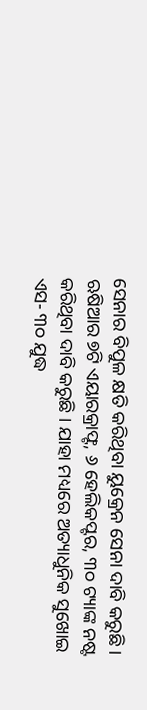ସେନାର ବିପୁଳ କ୍ଷତି କରିଥିବା ୟୁକ୍ରେନ ସେନା ଦାବି କରୁଛି । ଋଷିଆର ୭ଟି ଏୟାରକ୍ରାଫ୍ଟ, ୬ ହେଲିକପ୍ଟର, ୩୦ ଟ୍ୟାଙ୍କ ନଷ୍ଟ କରିଥିବା ଦାବି କରୁଛି । ଯାହା ମଧ୍ୟରେ ଅତ୍ୟାଧୁନିକ ସୁଖୋଇ ଏସ- ୩୦ ଯୁଦ୍ଧ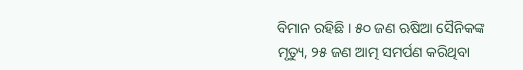ବିମାନ ରହିଛି । ୫୦ ଜଣ ଋଷିଆ ସୈନିକଙ୍କ ମୃତ୍ୟୁ, ୨୫ ଜଣ ଆତ୍ମ ସମର୍ପଣ କରିଥିବା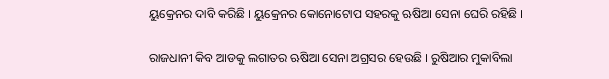ୟୁକ୍ରେନର ଦାବି କରିଛି । ୟୁକ୍ରେନର କୋନୋଟୋପ ସହରକୁ ଋଷିଆ ସେନା ଘେରି ରହିଛି ।

ରାଜଧାନୀ କିବ ଆଡକୁ ଲଗାତର ଋଷିଆ ସେନା ଅଗ୍ରସର ହେଉଛି । ରୁଷିଆର ମୁକାବିଲା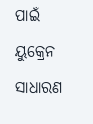ପାଇଁ ୟୁକ୍ରେନ ସାଧାରଣ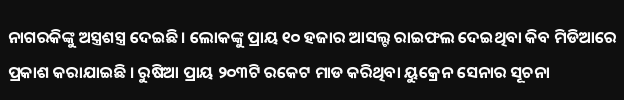ନାଗରକିଙ୍କୁ ଅସ୍ତ୍ରଶସ୍ତ୍ର ଦେଇଛି । ଲୋକଙ୍କୁ ପ୍ରାୟ ୧୦ ହଜାର ଆସଲ୍ଟ ରାଇଫଲ ଦେଇଥିବା କିବ ମିଡିଆରେ ପ୍ରକାଶ କରାଯାଇଛି । ରୁଷିଆ ପ୍ରାୟ ୨୦୩ଟି ରକେଟ ମାଡ କରିଥିବା ୟୁକ୍ରେନ ସେନାର ସୂଚନା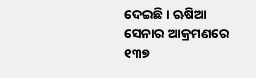ଦେଇଛି । ଋଷିଆ ସେନାର ଆକ୍ରମଣରେ ୧୩୭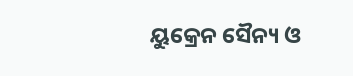ୟୁକ୍ରେନ ସୈନ୍ୟ ଓ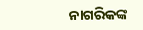ନାଗରିକଙ୍କ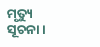ମୃତ୍ୟୁ ସୂଚନା ।